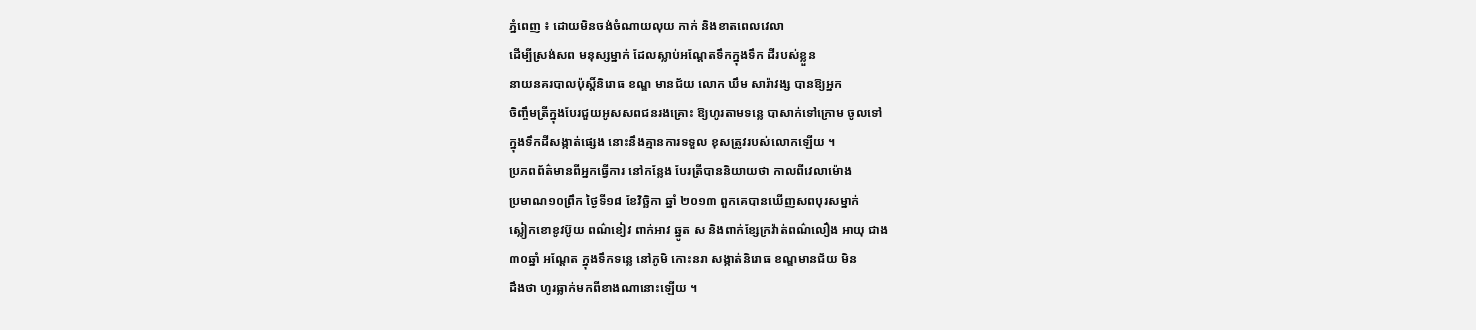ភ្នំពេញ ៖ ដោយមិនចង់ចំណាយលុយ កាក់ និងខាតពេលវេលា
ដើម្បីស្រង់សព មនុស្សម្នាក់ ដែលស្លាប់អណ្ដែតទឹកក្នុងទឹក ដីរបស់ខ្លួន
នាយនគរបាលប៉ុស្ដិ៍និរោធ ខណ្ឌ មានជ័យ លោក ឃឹម សារ៉ាវង្ស បានឱ្យអ្នក
ចិញ្ចឹមត្រីក្នុងបែរជួយអូសសពជនរងគ្រោះ ឱ្យហូរតាមទន្លេ បាសាក់ទៅក្រោម ចូលទៅ
ក្នុងទឹកដីសង្កាត់ផ្សេង នោះនឹងគ្មានការទទួល ខុសត្រូវរបស់លោកឡើយ ។
ប្រភពព័ត៌មានពីអ្នកធ្វើការ នៅកន្លែង បែរត្រីបាននិយាយថា កាលពីវេលាម៉ោង
ប្រមាណ១០ព្រឹក ថ្ងៃទី១៨ ខែវិច្ឆិកា ឆ្នាំ ២០១៣ ពួកគេបានឃើញសពបុរសម្នាក់
ស្លៀកខោខូវប៊ូយ ពណ៌ខៀវ ពាក់អាវ ឆ្នូត ស និងពាក់ខ្សែក្រវ៉ាត់ពណ៌លឿង អាយុ ជាង
៣០ឆ្នាំ អណ្ដែត ក្នុងទឹកទន្លេ នៅភូមិ កោះនរា សង្កាត់និរោធ ខណ្ឌមានជ័យ មិន
ដឹងថា ហូរធ្លាក់មកពីខាងណានោះឡើយ ។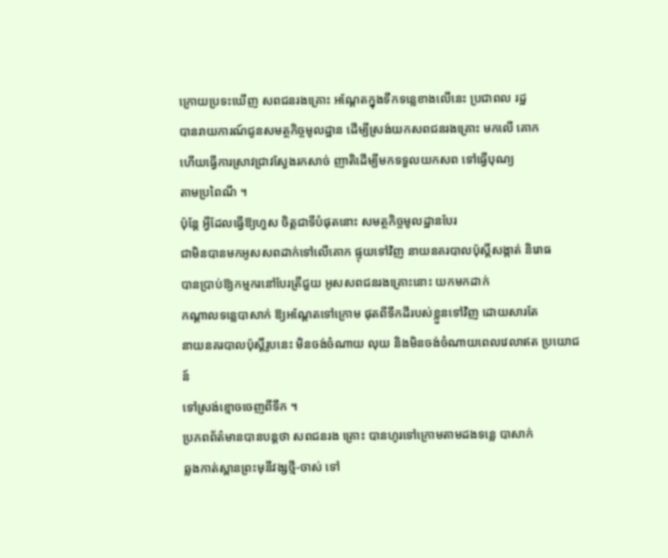ក្រោយប្រទះឃើញ សពជនរងគ្រោះ អណ្ដែតក្នុងទឹកទន្លេខាងលើនេះ ប្រជាពល រដ្ឋ
បានរាយការណ៍ជូនសមត្ថកិច្ចមូលដ្ឋាន ដើម្បីស្រង់យកសពជនរងគ្រោះ មកលើ គោក
ហើយធ្វើការស្រាវជ្រាវស្វែងរកសាច់ ញាតិដើម្បីមកទទួលយកសព ទៅធ្វើបុណ្យ
តាមប្រពៃណី ។
ប៉ុន្ដែ អ្វីដែលធ្វើឱ្យហួស ចិត្ដជាទីបំផុតនោះ សមត្ថកិច្ចមូលដ្ឋានបែរ
ជាមិនបានមកអូសសពដាក់ទៅលើគោក ផ្ទុយទៅវិញ នាយនគរបាលប៉ុស្ដិ៍សង្កាត់ និរោធ
បានប្រាប់ឱ្យកម្មករនៅបែរត្រីជួយ អូសសពជនរងគ្រោះនោះ យកមកដាក់
កណ្ដាលទន្លេបាសាក់ ឱ្យអណ្ដែតទៅក្រោម ផុតពីទឹកដីរបស់ខ្លួនទៅវិញ ដោយសារតែ
នាយនគរបាលប៉ុស្ដិ៍រូបនេះ មិនចង់ចំណាយ លុយ និងមិនចង់ចំណាយពេលវេលាឥត ប្រយោជន៍
ទៅស្រង់ខ្មោចចេញពីទឹក ។
ប្រភពព័ត៌មានបានបន្ដថា សពជនរង គ្រោះ បានហូរទៅក្រោមតាមដងទន្លេ បាសាក់
ឆ្លងកាត់ស្ពានព្រះមុនីវង្សថ្មី-ចាស់ ទៅ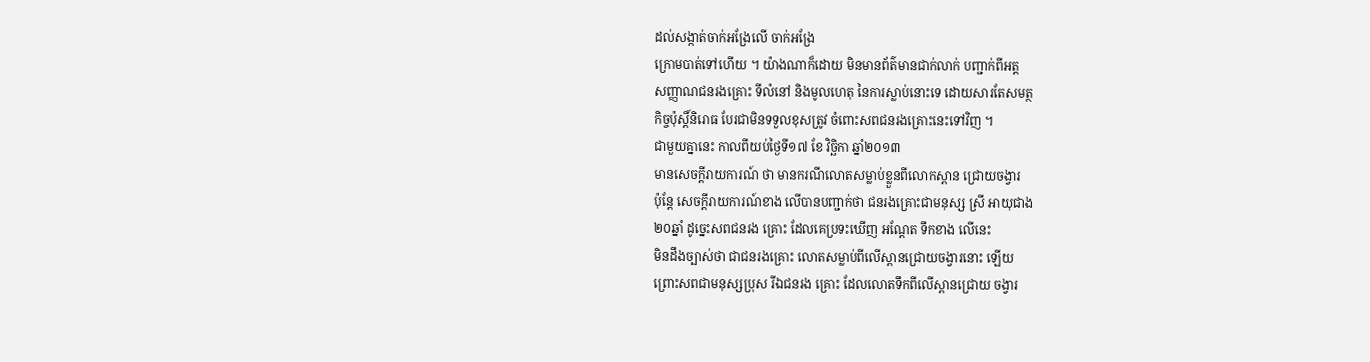ដល់សង្កាត់ចាក់អង្រែលើ ចាក់អង្រែ
ក្រោមបាត់ទៅហើយ ។ យ៉ាងណាក៏ដោយ មិនមានព័ត៌មានជាក់លាក់ បញ្ជាក់ពីអត្ដ
សញ្ញាណជនរងគ្រោះ ទីលំនៅ និងមូលហេតុ នៃការស្លាប់នោះទេ ដោយសារតែសមត្ថ
កិច្ចប៉ុស្ដិ៍និរោធ បែរជាមិនទទួលខុសត្រូវ ចំពោះសពជនរងគ្រោះនេះទៅវិញ ។
ជាមួយគ្នានេះ កាលពីយប់ថ្ងៃទី១៧ ខែ វិច្ឆិកា ឆ្នាំ២០១៣
មានសេចក្ដីរាយការណ៍ ថា មានករណីលោតសម្លាប់ខ្លួនពីលោកស្ពាន ជ្រោយចង្វារ
ប៉ុន្ដែ សេចក្ដីរាយការណ៍ខាង លើបានបញ្ជាក់ថា ជនរងគ្រោះជាមនុស្ស ស្រី អាយុជាង
២០ឆ្នាំ ដូច្នេះសពជនរង គ្រោះ ដែលគេប្រទះឃើញ អណ្ដែត ទឹកខាង លើនេះ
មិនដឹងច្បាស់ថា ជាជនរងគ្រោះ លោតសម្លាប់ពីលើស្ពានជ្រោយចង្វារនោះ ឡើយ
ព្រោះសពជាមនុស្សប្រុស រីឯជនរង គ្រោះ ដែលលោតទឹកពីលើស្ពានជ្រោយ ចង្វារ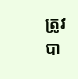ត្រូវបា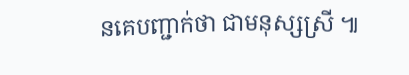នគេបញ្ជាក់ថា ជាមនុស្សស្រី ៕